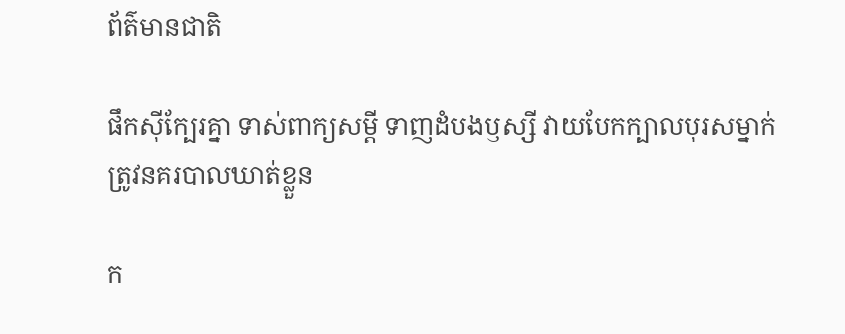ព័ត៌មានជាតិ

ផឹកស៊ីក្បែរគ្នា ទាស់ពាក្យសម្តី ទាញដំបងឫស្សី វាយបែកក្បាលបុរសម្នាក់ ត្រូវនគរបាលឃាត់ខ្លួន

ក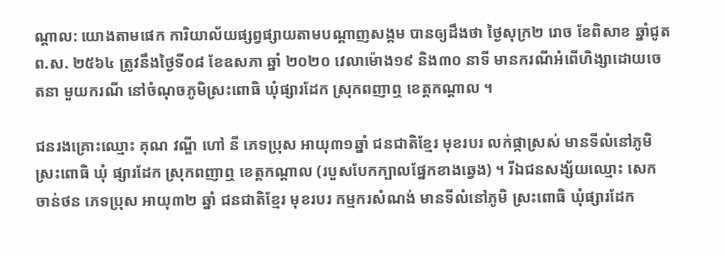ណ្ដាល: យោងតាមផេក ការិយាល័យផ្សព្វផ្សាយតាមបណ្តាញសង្គម បានឲ្យដឹងថា ថ្ងៃសុក្រ២ រោច ខែពិសាខ ឆ្នាំជូត ព.ស. ២៥៦៤ ត្រូវនឹងថ្ងៃទី០៨ ខែឧសភា ឆ្នាំ ២០២០ វេលាម៉ោង១៩ និង៣០ នាទី មានករណីអំពើហិង្សាដោយចេតនា មួយករណី នៅចំណុចភូមិស្រះពោធិ ឃុំផ្សារដែក ស្រុកពញាឮ ខេត្តកណ្តាល ។

ជនរងគ្រោះឈ្មោះ គុណ វណ្ឌី ហៅ នី ភេទប្រុស អាយុ៣១ឆ្នាំ ជនជាតិខ្មែរ មុខរបរ លក់ផ្កាស្រស់ មានទីលំនៅភូមិ ស្រះពោធិ ឃុំ ផ្សារដែក ស្រុកពញាឮ ខេត្តកណ្តាល (របួសបែកក្បាលផ្នែកខាងឆ្វេង) ។ រីឯជនសង្ស័យឈ្មោះ សេក ចាន់ថន ភេទប្រុស អាយុ៣២ ឆ្នាំ ជនជាតិខ្មែរ មុខរបរ កម្មករសំណង់ មានទីលំនៅភូមិ ស្រះពោធិ ឃុំផ្សារដែក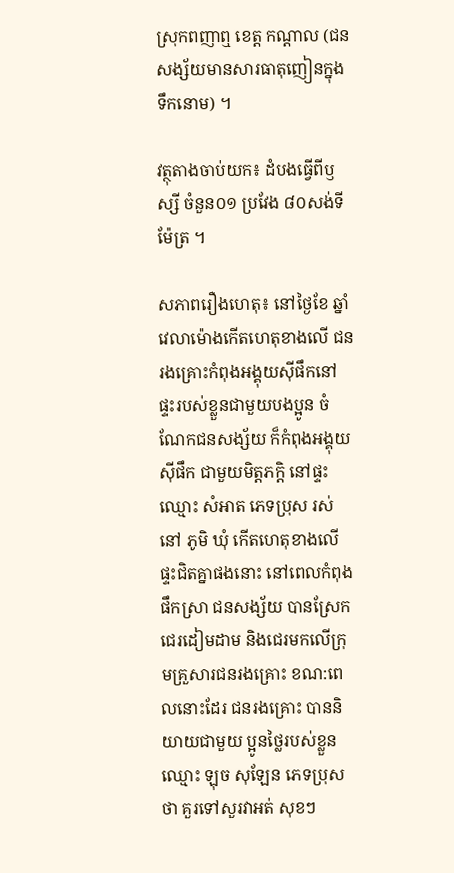ស្រុកពញាឮ ខេត្ត កណ្តាល (ជនសង្ស័យមានសារធាតុញៀនក្នុងទឹកនោម) ។

វត្ថុតាងចាប់យក៖ ដំបងធ្វើពីឫស្សី ចំនួន០១ ប្រវែង ៨០សង់ទីម៉ែត្រ ។

សភាពរឿងហេតុ៖ នៅថ្ងៃខែ ឆ្នាំវេលាម៉ោងកើតហេតុខាងលើ ជនរងគ្រោះកំពុងអង្គុយស៊ីផឹកនៅផ្ទះរបស់ខ្លួនជាមួយបងប្អូន ចំណែកជនសង្ស័យ ក៏កំពុងអង្គុយស៊ីផឹក ជាមួយមិត្តភក្តិ នៅផ្ទះឈ្មោះ សំអាត ភេទប្រុស រស់នៅ ភូមិ ឃុំ កើតហេតុខាងលើ ផ្ទះជិតគ្នាផងនោះ នៅពេលកំពុងផឹកស្រា ជនសង្ស័យ បានស្រែកជេរដៀមដាម និងជេរមកលើក្រុមគ្រួសារជនរងគ្រោះ ខណ:ពេលនោះដែរ ជនរងគ្រោះ បាននិយាយជាមួយ ប្អូនថ្លៃរបស់ខ្លួនឈ្មោះ ឡុច សុឡែន ភេទប្រុស ថា គួរទៅសួរវាអត់ សុខៗ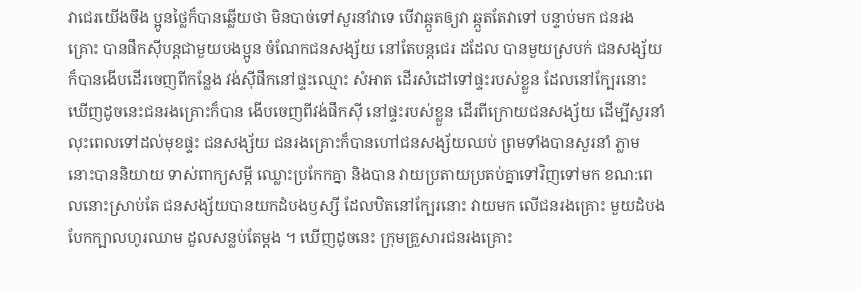វាជេរយើងចឹង ប្អូនថ្លៃក៏បានឆ្លើយថា មិនបាច់ទៅសួរនាំវាទេ បើវាឆ្កួតឲ្យវា ឆ្កួតតែវាទៅ បន្ទាប់មក ជនរងគ្រោះ បានផឹកស៊ីបន្តជាមួយបងប្អូន ចំណែកជនសង្ស័យ នៅតែបន្តជេរ ដដែល បានមួយស្របក់ ជនសង្ស័យក៏បានងើបដើរចេញពីកន្លែង វង់ស៊ីផឹកនៅផ្ទះឈ្មោះ សំអាត ដើរសំដៅទៅផ្ទះរបស់ខ្លួន ដែលនៅក្បែរនោះ ឃើញដូចនេះជនរងគ្រោះក៏បាន ងើបចេញពីវង់ផឹកស៊ី នៅផ្ទះរបស់ខ្លួន ដើរពីក្រោយជនសង្ស័យ ដើម្បីសួរនាំ លុះពេលទៅដល់មុខផ្ទះ ជនសង្ស័យ ជនរងគ្រោះក៏បានហៅជនសង្ស័យឈប់ ព្រមទាំងបានសួរនាំ ភ្លាមនោះបាននិយាយ ទាស់ពាក្យសម្តី ឈ្លោះប្រកែកគ្នា និងបាន វាយប្រតាយប្រតប់គ្នាទៅវិញទៅមក ខណ:ពេលនោះស្រាប់តែ ជនសង្ស័យបានយកដំបងឫស្សី ដែលឋិតនៅក្បែរនោះ វាយមក លើជនរងគ្រោះ មួយដំបង បែកក្បាលហូរឈាម ដួលសន្លប់តែម្តង ។ ឃើញដូចនេះ ក្រុមគ្រួសារជនរងគ្រោះ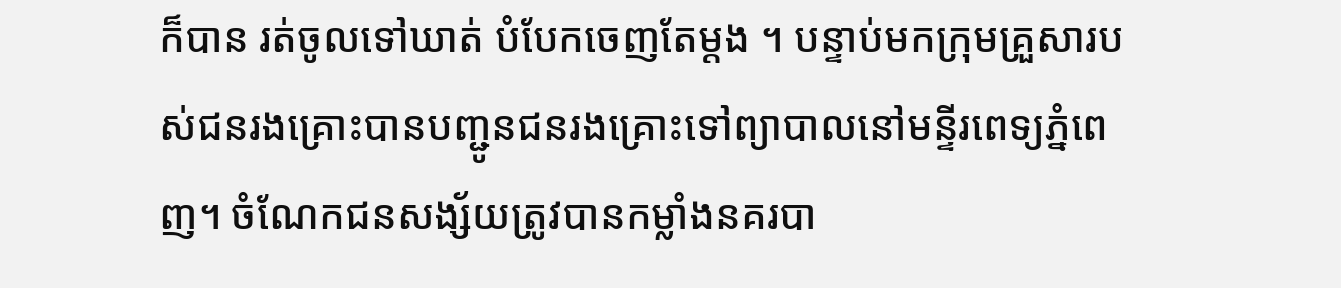ក៏បាន រត់ចូលទៅឃាត់ បំបែកចេញតែម្តង ។ បន្ទាប់មកក្រុមគ្រួសារបស់ជនរងគ្រោះបានបញ្ជូនជនរងគ្រោះទៅព្យាបាលនៅមន្ទីរពេទ្យភ្នំពេញ។ ចំណែកជនសង្ស័យត្រូវបានកម្លាំងនគរបា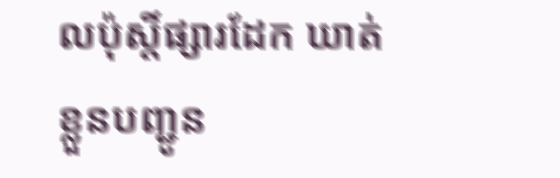លប៉ុស្តិ៍ផ្សារដែក ឃាត់ខ្លួនបញ្ជូន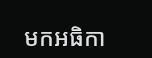មកអធិកា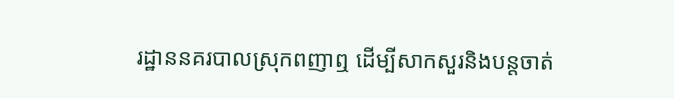រដ្ឋាននគរបាលស្រុកពញាឮ ដើម្បីសាកសួរនិងបន្តចាត់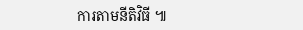ការតាមនីតិវិធី ៕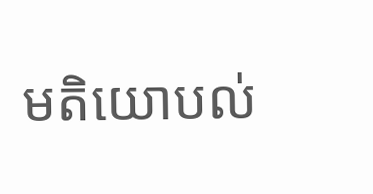មតិយោបល់